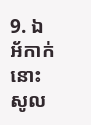9. ឯអ័កាក់នោះសូល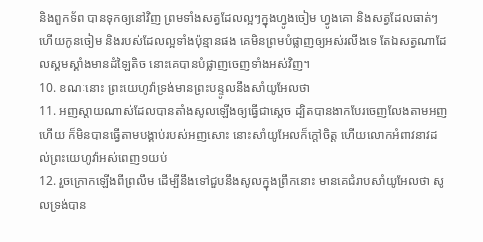និងពួកទ័ព បានទុកឲ្យនៅវិញ ព្រមទាំងសត្វដែលល្អៗក្នុងហ្វូងចៀម ហ្វូងគោ និងសត្វដែលធាត់ៗ ហើយកូនចៀម និងរបស់ដែលល្អទាំងប៉ុន្មានផង គេមិនព្រមបំផ្លាញឲ្យអស់រលីងទេ តែឯសត្វណាដែលស្គមស្គាំងមានដំឡៃតិច នោះគេបានបំផ្លាញចេញទាំងអស់វិញ។
10. ខណៈនោះ ព្រះយេហូវ៉ាទ្រង់មានព្រះបន្ទូលនឹងសាំយូអែលថា
11. អញស្តាយណាស់ដែលបានតាំងសូលឡើងឲ្យធ្វើជាស្តេច ដ្បិតបានងាកបែរចេញលែងតាមអញហើយ ក៏មិនបានធ្វើតាមបង្គាប់របស់អញសោះ នោះសាំយូអែលក៏ក្តៅចិត្ត ហើយលោកអំពាវនាវដល់ព្រះយេហូវ៉ាអស់ពេញ១យប់
12. រួចក្រោកឡើងពីព្រលឹម ដើម្បីនឹងទៅជួបនឹងសូលក្នុងព្រឹកនោះ មានគេជំរាបសាំយូអែលថា សូលទ្រង់បាន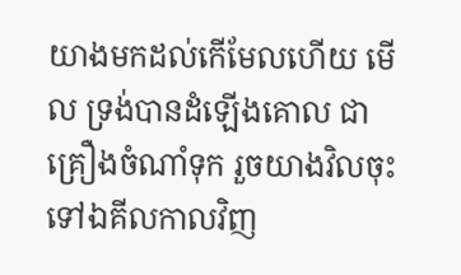យាងមកដល់កើមែលហើយ មើល ទ្រង់បានដំឡើងគោល ជាគ្រឿងចំណាំទុក រួចយាងវិលចុះទៅឯគីលកាលវិញ